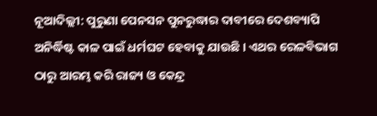ନୂଆଦିଲ୍ଲୀ: ପୁରୁଣା ପେନସନ ପୁନରୁଦ୍ଧାର ଦାବୀରେ ଦେଶବ୍ୟାପି ଅନିର୍ଦ୍ଧିଷ୍ଟ କାଳ ପାଇଁ ଧର୍ମଘଟ ହେବାକୁ ଯାଉଛି । ଏଥର ରେଳବିଭାଗ ଠାରୁ ଆରମ୍ଭ କରି ରାଜ୍ୟ ଓ କେନ୍ଦ୍ର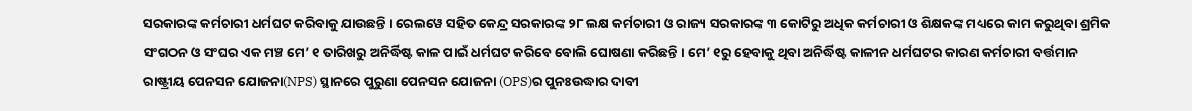ସରକାରଙ୍କ କର୍ମଚାରୀ ଧର୍ମଘଟ କରିବାକୁ ଯାଉଛନ୍ତି । ରେଲୱେ ସହିତ କେନ୍ଦ୍ର ସରକାରଙ୍କ ୨୮ ଲକ୍ଷ କର୍ମଚାରୀ ଓ ରାଜ୍ୟ ସରକାରଙ୍କ ୩ କୋଟିରୁ ଅଧିକ କର୍ମଚାରୀ ଓ ଶିକ୍ଷକଙ୍କ ମଧ୍ୟରେ କାମ କରୁଥିବା ଶ୍ରମିକ ସଂଗଠନ ଓ ସଂଘର ଏକ ମଞ୍ଚ ମେ’ ୧ ତାରିଖରୁ ଅନିର୍ଦ୍ଧିଷ୍ଟ କାଳ ପାଇଁ ଧର୍ମଘଟ କରିବେ ବୋଲି ଘୋଷଣା କରିଛନ୍ତି । ମେ’ ୧ରୁ ହେବାକୁ ଥିବା ଅନିର୍ଦ୍ଧିଷ୍ଟ କାଳୀନ ଧର୍ମଘଟର କାରଣ କର୍ମଚାରୀ ବର୍ତ୍ତମାନ ରାଷ୍ଟ୍ରୀୟ ପେନସନ ଯୋଜନା(NPS) ସ୍ଥାନରେ ପୁରୁଣା ପେନସନ ଯୋଜନା (OPS)ର ପୁନଃଉଦ୍ଧାର ଦାବୀ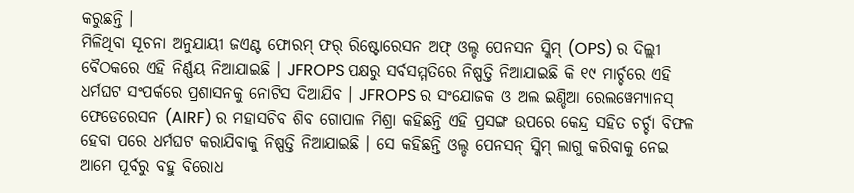କରୁଛନ୍ତି ।
ମିଳିଥିବା ସୂଚନା ଅନୁଯାୟୀ ଜଏଣ୍ଟ ଫୋରମ୍ ଫର୍ ରିଷ୍ଟୋରେସନ ଅଫ୍ ଓଲ୍ଡ ପେନସନ ସ୍କିମ୍ (OPS) ର ଦିଲ୍ଲୀ ବୈଠକରେ ଏହି ନିର୍ଣ୍ଣୟ ନିଆଯାଇଛି । JFROPS ପକ୍ଷରୁ ସର୍ବସମ୍ମତିରେ ନିଷ୍ପତ୍ତି ନିଆଯାଇଛି କି ୧୯ ମାର୍ଚ୍ଚରେ ଏହି ଧର୍ମଘଟ ସଂପର୍କରେ ପ୍ରଶାସନକୁ ନୋଟିସ ଦିଆଯିବ । JFROPS ର ସଂଯୋଜକ ଓ ଅଲ ଇଣ୍ଡିଆ ରେଲୱେମ୍ୟାନସ୍ ଫେଡେରେସନ (AIRF) ର ମହାସଚିବ ଶିବ ଗୋପାଳ ମିଶ୍ରା କହିଛନ୍ତି ଏହି ପ୍ରସଙ୍ଗ ଉପରେ କେନ୍ଦ୍ର ସହିତ ଚର୍ଚ୍ଚା ବିଫଳ ହେବା ପରେ ଧର୍ମଘଟ କରାଯିବାକୁ ନିଷ୍ପତ୍ତି ନିଆଯାଇଛି । ସେ କହିଛନ୍ତି ଓଲ୍ଡ ପେନସନ୍ ସ୍କିମ୍ ଲାଗୁ କରିବାକୁ ନେଇ ଆମେ ପୂର୍ବରୁ ବହୁ ବିରୋଧ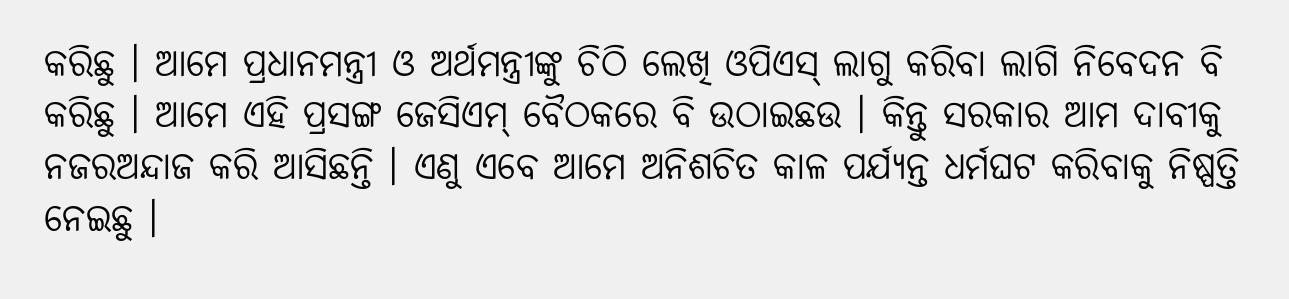କରିଛୁ । ଆମେ ପ୍ରଧାନମନ୍ତ୍ରୀ ଓ ଅର୍ଥମନ୍ତ୍ରୀଙ୍କୁ ଚିଠି ଲେଖି ଓପିଏସ୍ ଲାଗୁ କରିବା ଲାଗି ନିବେଦନ ବି କରିଛୁ । ଆମେ ଏହି ପ୍ରସଙ୍ଗ ଜେସିଏମ୍ ବୈଠକରେ ବି ଉଠାଇଛଉ । କିନ୍ତୁ ସରକାର ଆମ ଦାବୀକୁ ନଜରଅନ୍ଦାଜ କରି ଆସିଛନ୍ତି । ଏଣୁ ଏବେ ଆମେ ଅନିଶଚିତ କାଳ ପର୍ଯ୍ୟନ୍ତ ଧର୍ମଘଟ କରିବାକୁ ନିଷ୍ପତ୍ତି ନେଇଛୁ ।